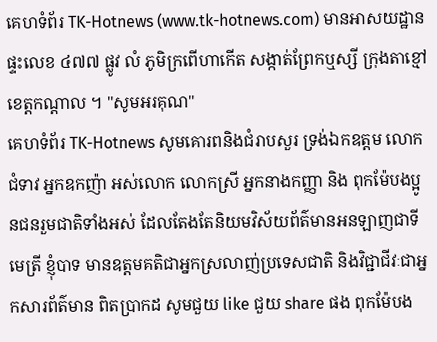គេហទំព័រ TK-Hotnews (www.tk-hotnews.com) មានអាសយដ្ឋាន ផ្ទះលេខ ៤៧៧ ផ្លូវ លំ ភូមិក្រពើហាកើត សង្កាត់ព្រែកឬស្សី ក្រុងតាខ្មៅ ខេត្តកណ្តាល ។ "សូមអរគុណ"
គេហទំព័រ TK-Hotnews សូមគោរពនិងជំរាបសួរ ទ្រង់ឯកឧត្តម លោកជំទាវ អ្នកឧកញ៉ា អស់លោក លោកស្រី អ្នកនាងកញ្ញា និង ពុកម៉ែបងប្អូនជនរួមជាតិទាំងអស់ ដែលតែងតែនិយមវិស័យព័ត៌មានអនឡាញជាទីមេត្រី ខ្ញុំបាទ មានឧត្តមគតិជាអ្នកស្រលាញ់ប្រទេសជាតិ និងវិជ្ជាជីវៈជាអ្នកសារព័ត៌មាន ពិតប្រាកដ សូមជួយ like ជួយ share ផង ពុកម៉ែបង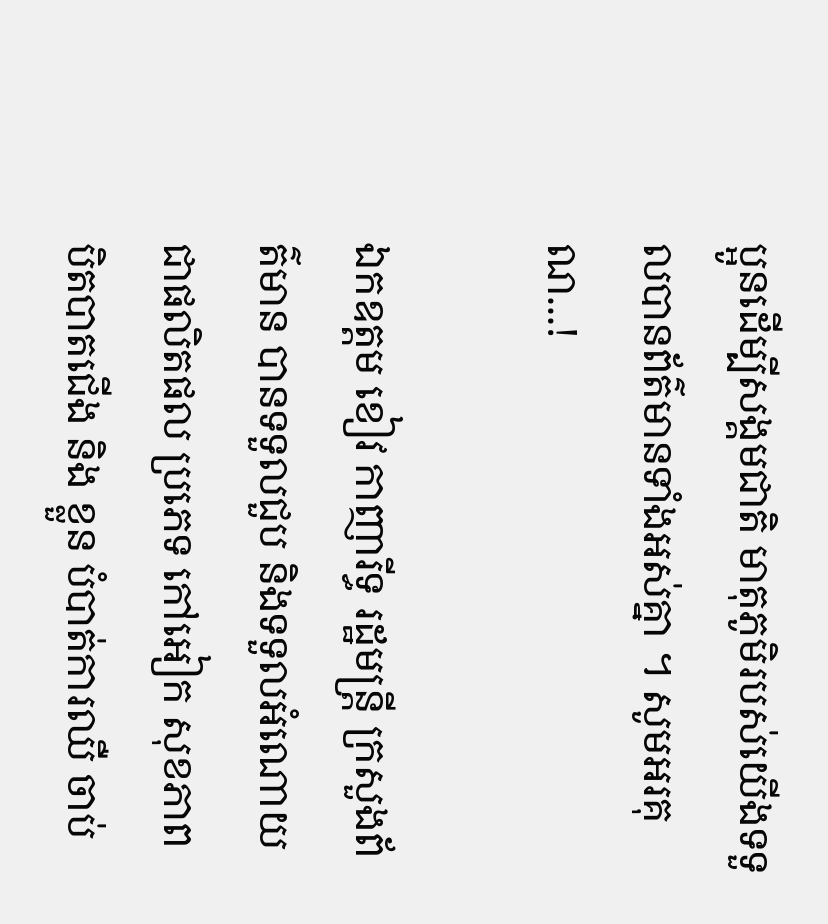ប្អូនដើម្បីសង្គមជាតិ មាតុភូមិរបស់យើងទទួលបានព័ត៌មានទាំងអស់គ្នា ។ សូមអរគុណ...!

ឯកឧត្តម ខៀវ កាញារីទ្ធ រដ្ឋមន្រ្តី ក្រសួងព័ត៌មាន បានទទួលជួប និងទទួលអំណោយជាផលិតផល ប្រភេទ កៅអៀក សុខភាព បិតបាតជើង និង ខ្លួន បំបាត់ការឈឺ ចាប់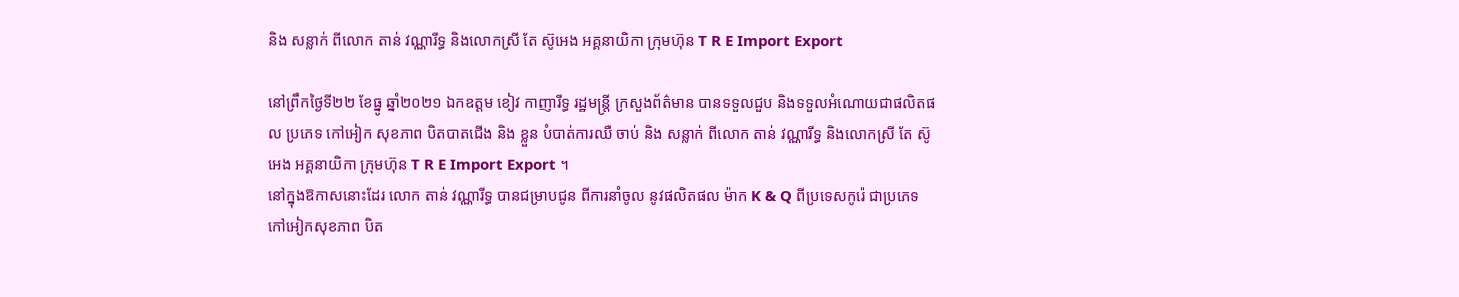និង សន្លាក់ ពីលោក តាន់ វណ្ណារីទ្ធ និងលោកស្រី តែ ស៊ូអេង អគ្គនាយិកា ក្រុមហ៊ុន T R E Import Export

នៅព្រឹកថ្ងៃទី២២ ខែធ្នូ ឆ្នាំ២០២១ ឯកឧត្តម ខៀវ កាញារីទ្ធ រដ្ឋមន្រ្តី ក្រសួងព័ត៌មាន បានទទួលជួប និងទទួលអំណោយជាផលិតផល ប្រភេទ កៅអៀក សុខភាព បិតបាតជើង និង ខ្លួន បំបាត់ការឈឺ ចាប់ និង សន្លាក់ ពីលោក តាន់ វណ្ណារីទ្ធ និងលោកស្រី តែ ស៊ូអេង អគ្គនាយិកា ក្រុមហ៊ុន T R E Import Export ។
នៅក្នុងឱកាសនោះដែរ លោក តាន់ វណ្ណារីទ្ធ បានជម្រាបជូន ពីការនាំចូល នូវផលិតផល ម៉ាក K & Q ពីប្រទេសកូរ៉េ ជាប្រភេទកៅអៀកសុខភាព បិត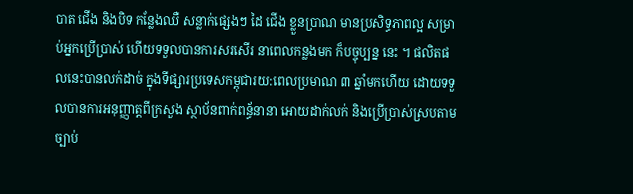បាត ជើង និងបិទ កន្លែងឈឺ សន្លាក់ផ្សេងៗ ដៃ ជើង ខ្លួនប្រាណ មានប្រសិទ្ធភាពល្អ សម្រាប់អ្នកប្រើប្រាស់ ហើយទទួលបានការសរសើរ នាពេលកន្លងមក ក៏បច្ចុប្បន្ន នេះ ។ ផលិតផលនេះបានលក់ដាច់ ក្នុងទីផ្សារប្រទេសកម្ពុជារយ:ពេលប្រមាណ ៣ ឆ្នាំមកហើយ ដោយទទួលបានការអនុញ្ញាត្តពីក្រសួង ស្ថាប័នពាក់ពន្ធ័នានា អោយដាក់លក់ និងប្រើប្រាស់ស្របតាមច្បាប់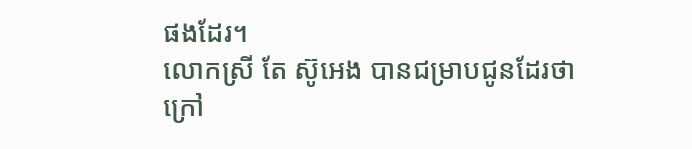ផងដែរ។
លោកស្រី តែ ស៊ូអេង បានជម្រាបជូនដែរថា ក្រៅ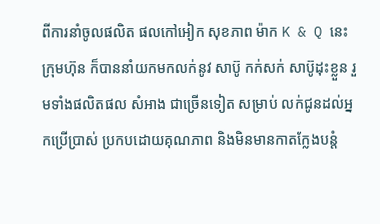ពីការនាំចូលផលិត ផលកៅអៀក សុខភាព ម៉ាក K & Q នេះ ក្រុមហ៊ុន ក៏បាននាំយកមកលក់នូវ សាប៊ូ កក់សក់ សាប៊ូដុះខ្លួន រួមទាំងផលិតផល សំអាង ជាច្រើនទៀត សម្រាប់ លក់ជូនដល់អ្នកប្រើប្រាស់ ប្រកបដោយគុណភាព និងមិនមានកាតក្លែងបន្តំ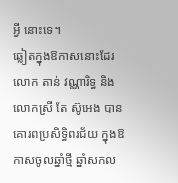អ្វី នោះទេ។
ឆ្លៀតក្នុងឱកាសនោះដែរ លោក តាន់ វណ្ណារិទ្ធ និង លោកស្រី តែ ស៊ូអេង បានគោរពប្រសិទ្ធិពរជ័យ ក្នុងឱកាសចូលឆ្នាំថ្មី ឆ្នាំសកល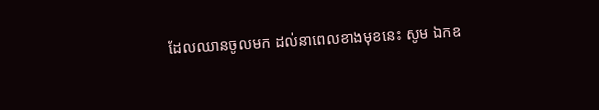ដែលឈានចូលមក ដល់នាពេលខាងមុខនេះ សូម ឯកឧ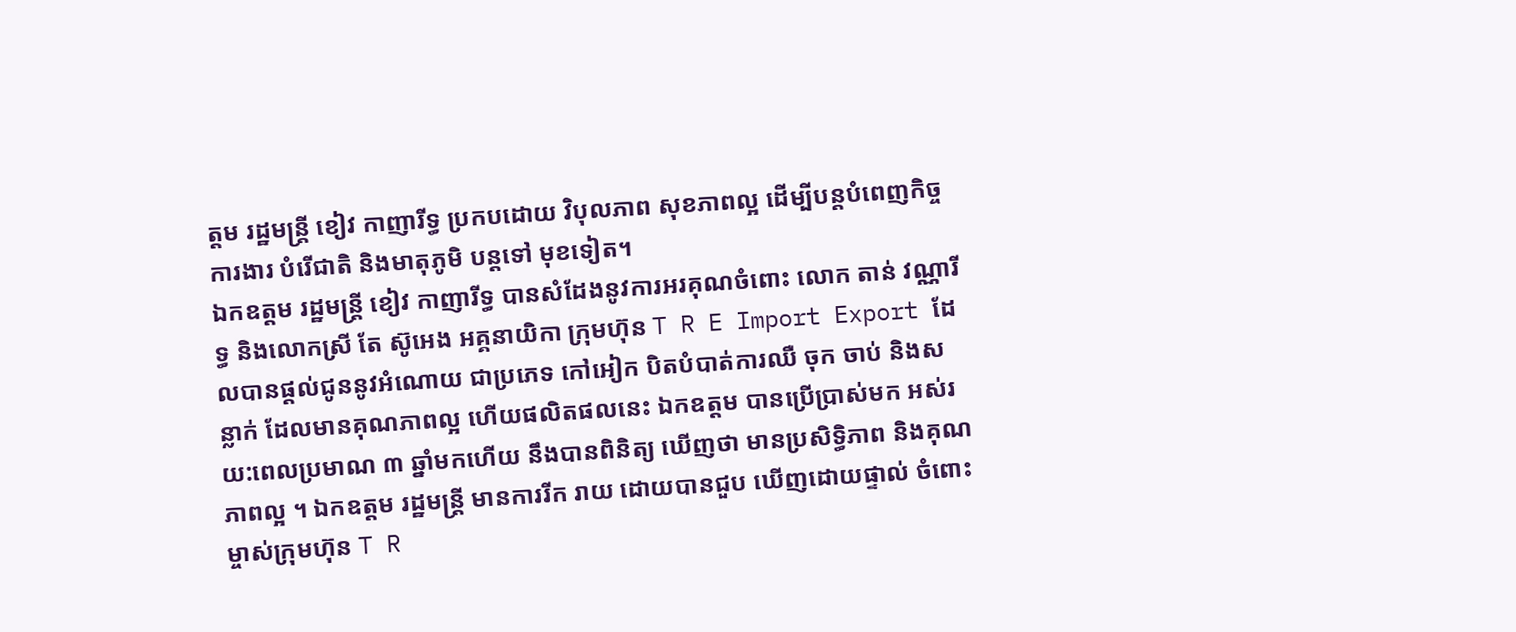ត្តម រដ្ឋមន្រ្តី ខៀវ កាញារីទ្ធ ប្រកបដោយ វិបុលភាព សុខភាពល្អ ដើម្បីបន្តបំពេញកិច្ចការងារ បំរើជាតិ និងមាតុភូមិ បន្តទៅ មុខទៀត។
ឯកឧត្តម រដ្ឋមន្រ្តី ខៀវ កាញារីទ្ធ បានសំដែងនូវការអរគុណចំពោះ លោក តាន់ វណ្ណារីទ្ធ និងលោកស្រី តែ ស៊ូអេង អគ្គនាយិកា ក្រុមហ៊ុន T R E Import Export ដែលបានផ្តល់ជូននូវអំណោយ ជាប្រភេទ កៅអៀក បិតបំបាត់ការឈឺ ចុក ចាប់ និងសន្លាក់ ដែលមានគុណភាពល្អ ហើយផលិតផលនេះ ឯកឧត្តម បានប្រើប្រាស់មក អស់រយ:ពេលប្រមាណ ៣ ឆ្នាំមកហើយ នឹងបានពិនិត្យ ឃើញថា មានប្រសិទ្ធិភាព និងគុណភាពល្អ ។ ឯកឧត្តម រដ្ឋមន្រ្តី មានការរីក រាយ ដោយបានជួប ឃើញដោយផ្ទាល់ ចំពោះម្ចាស់ក្រុមហ៊ុន T R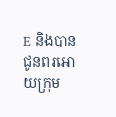E និងបាន ជូនពរអោយក្រុម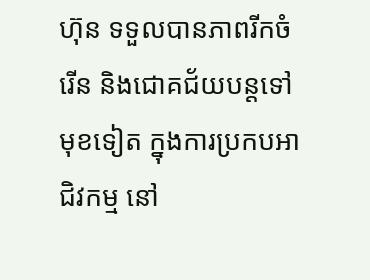ហ៊ុន ទទួលបានភាពរីកចំរើន និងជោគជ័យបន្តទៅមុខទៀត ក្នុងការប្រកបអាជិវកម្ម នៅ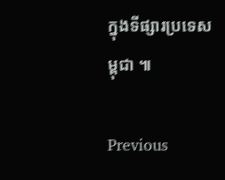ក្នុងទីផ្សារប្រទេសម្ពុជា ៕

Previous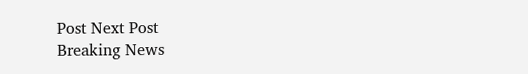Post Next Post
Breaking News